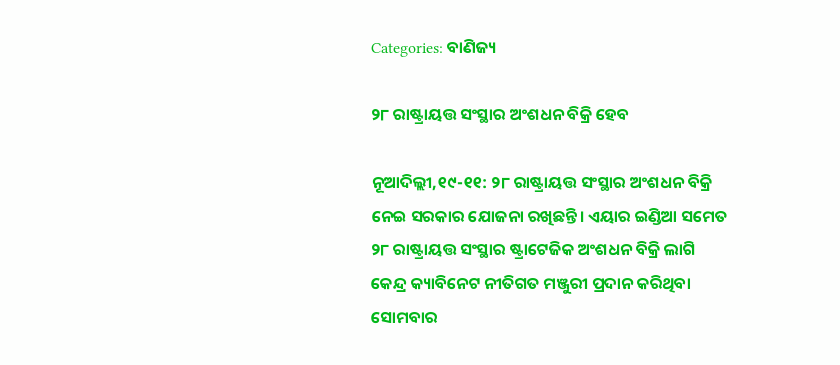Categories: ବାଣିଜ୍ୟ

୨୮ ରାଷ୍ଟ୍ରାୟତ୍ତ ସଂସ୍ଥାର ଅଂଶଧନ ବିକ୍ରି ହେବ

ନୂଆଦିଲ୍ଲୀ,୧୯-୧୧: ୨୮ ରାଷ୍ଟ୍ରାୟତ୍ତ ସଂସ୍ଥାର ଅଂଶଧନ ବିକ୍ରି ନେଇ ସରକାର ଯୋଜନା ରଖିଛନ୍ତି। ଏୟାର ଇଣ୍ଡିଆ ସମେତ ୨୮ ରାଷ୍ଟ୍ରାୟତ୍ତ ସଂସ୍ଥାର ଷ୍ଟ୍ରାଟେଜିକ ଅଂଶଧନ ବିକ୍ରି ଲାଗି କେନ୍ଦ୍ର କ୍ୟାବିନେଟ ନୀତିଗତ ମଞ୍ଜୁରୀ ପ୍ରଦାନ କରିଥିବା ସୋମବାର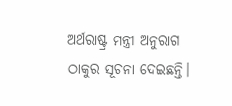ଅର୍ଥରାଷ୍ଟ୍ର ମନ୍ତ୍ରୀ ଅନୁରାଗ ଠାକୁର ସୂଚନା ଦେଇଛନ୍ତି।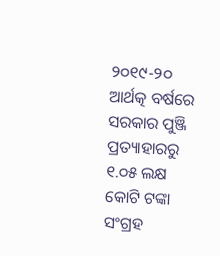୨୦୧୯-୨୦ ଆର୍ଥତ୍କ ବର୍ଷରେ ସରକାର ପୁଞ୍ଜି ପ୍ରତ୍ୟାହାରରୁ ୧.୦୫ ଲକ୍ଷ କୋଟି ଟଙ୍କା ସଂଗ୍ରହ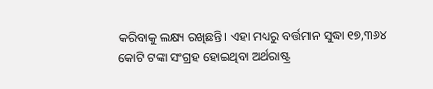କରିବାକୁ ଲକ୍ଷ୍ୟ ରଖିଛନ୍ତି। ଏହା ମଧ୍ୟରୁ ବର୍ତ୍ତମାନ ସୁଦ୍ଧା ୧୭,୩୬୪ କୋଟି ଟଙ୍କା ସଂଗ୍ରହ ହୋଇଥିବା ଅର୍ଥରାଷ୍ଟ୍ର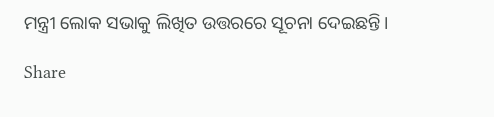ମନ୍ତ୍ରୀ ଲୋକ ସଭାକୁ ଲିଖିତ ଉତ୍ତରରେ ସୂଚନା ଦେଇଛନ୍ତି।

Share